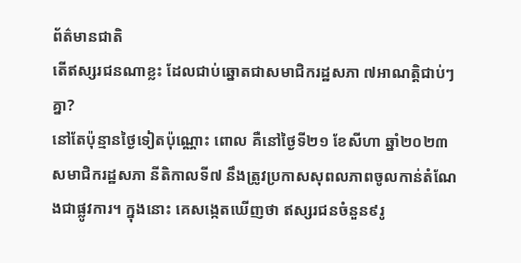ព័ត៌មានជាតិ
តើឥស្សរជនណាខ្លះ ដែលជាប់ឆ្នោតជាសមាជិករដ្ឋសភា ៧អាណត្តិជាប់ៗគ្នា?
នៅតែប៉ុន្មានថ្ងៃទៀតប៉ុណ្ណោះ ពោល គឺនៅថ្ងៃទី២១ ខែសីហា ឆ្នាំ២០២៣ សមាជិករដ្ឋសភា នីតិកាលទី៧ នឹងត្រូវប្រកាសសុពលភាពចូលកាន់តំណែងជាផ្លូវការ។ ក្នុងនោះ គេសង្កេតឃើញថា ឥស្សរជនចំនួន៩រូ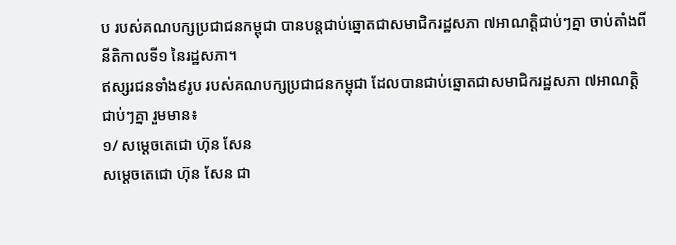ប របស់គណបក្សប្រជាជនកម្ពុជា បានបន្តជាប់ឆ្នោតជាសមាជិករដ្ឋសភា ៧អាណត្តិជាប់ៗគ្នា ចាប់តាំងពីនីតិកាលទី១ នៃរដ្ឋសភា។
ឥស្សរជនទាំង៩រូប របស់គណបក្សប្រជាជនកម្ពុជា ដែលបានជាប់ឆ្នោតជាសមាជិករដ្ឋសភា ៧អាណត្តិជាប់ៗគ្នា រួមមាន៖
១/ សម្ដេចតេជោ ហ៊ុន សែន
សម្ដេចតេជោ ហ៊ុន សែន ជា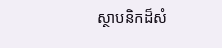ស្ថាបនិកដ៏សំ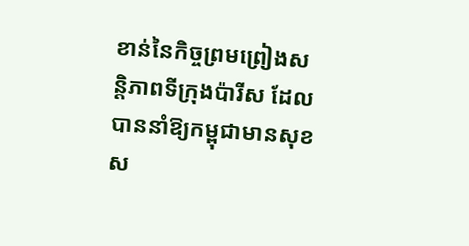ខាន់នៃកិច្ចព្រមព្រៀងសន្តិភាពទីក្រុងប៉ារីស ដែលបាននាំឱ្យកម្ពុជាមានសុខស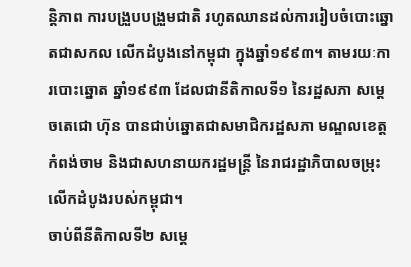ន្តិភាព ការបង្រួបបង្រួមជាតិ រហូតឈានដល់ការរៀបចំបោះឆ្នោតជាសកល លើកដំបូងនៅកម្ពុជា ក្នុងឆ្នាំ១៩៩៣។ តាមរយៈការបោះឆ្នោត ឆ្នាំ១៩៩៣ ដែលជានីតិកាលទី១ នៃរដ្ឋសភា សម្ដេចតេជោ ហ៊ុន បានជាប់ឆ្នោតជាសមាជិករដ្ឋសភា មណ្ឌលខេត្តកំពង់ចាម និងជាសហនាយករដ្ឋមន្ត្រី នៃរាជរដ្ឋាភិបាលចម្រុះលើកដំបូងរបស់កម្ពុជា។
ចាប់ពីនីតិកាលទី២ សម្ដេ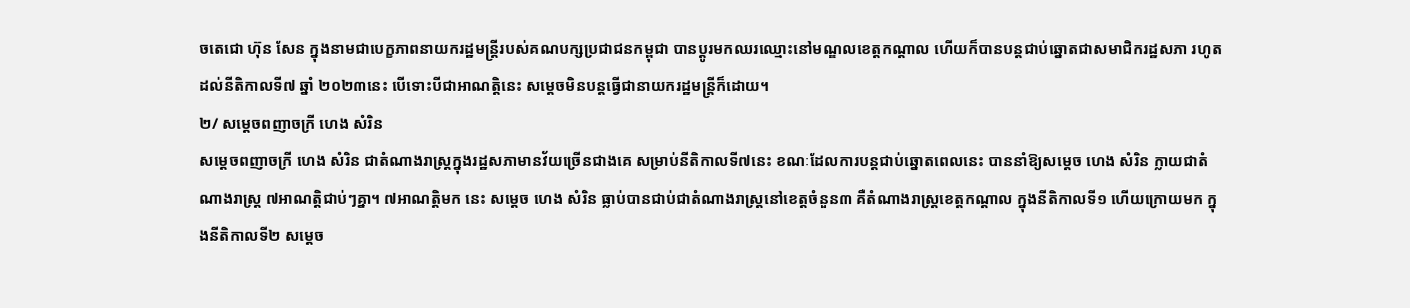ចតេជោ ហ៊ុន សែន ក្នុងនាមជាបេក្ខភាពនាយករដ្ឋមន្ត្រីរបស់គណបក្សប្រជាជនកម្ពុជា បានប្ដូរមកឈរឈ្មោះនៅមណ្ឌលខេត្តកណ្ដាល ហើយក៏បានបន្តជាប់ឆ្នោតជាសមាជិករដ្ឋសភា រហូតដល់នីតិកាលទី៧ ឆ្នាំ ២០២៣នេះ បើទោះបីជាអាណត្តិនេះ សម្ដេចមិនបន្តធ្វើជានាយករដ្ឋមន្ត្រីក៏ដោយ។
២/ សម្ដេចពញាចក្រី ហេង សំរិន
សម្ដេចពញាចក្រី ហេង សំរិន ជាតំណាងរាស្ត្រក្នុងរដ្ឋសភាមានវ័យច្រើនជាងគេ សម្រាប់នីតិកាលទី៧នេះ ខណៈដែលការបន្តជាប់ឆ្នោតពេលនេះ បាននាំឱ្យសម្ដេច ហេង សំរិន ក្លាយជាតំណាងរាស្ត្រ ៧អាណត្តិជាប់ៗគ្នា។ ៧អាណត្តិមក នេះ សម្ដេច ហេង សំរិន ធ្លាប់បានជាប់ជាតំណាងរាស្ត្រនៅខេត្តចំនួន៣ គឺតំណាងរាស្ត្រខេត្តកណ្ដាល ក្នុងនីតិកាលទី១ ហើយក្រោយមក ក្នុងនីតិកាលទី២ សម្ដេច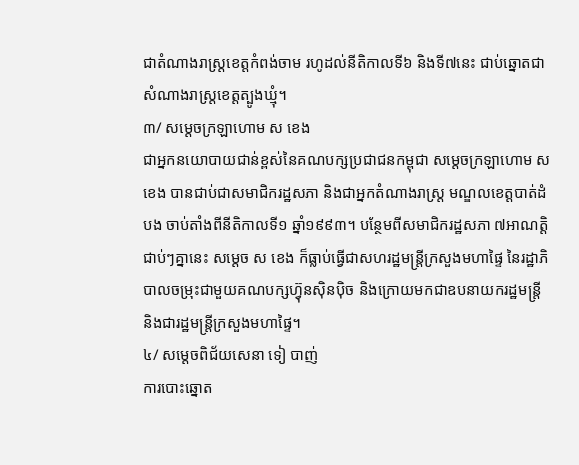ជាតំណាងរាស្ត្រខេត្តកំពង់ចាម រហូដល់នីតិកាលទី៦ និងទី៧នេះ ជាប់ឆ្នោតជាសំណាងរាស្រ្តខេត្តត្បូងឃ្មុំ។
៣/ សម្ដេចក្រឡាហោម ស ខេង
ជាអ្នកនយោបាយជាន់ខ្ពស់នៃគណបក្សប្រជាជនកម្ពុជា សម្ដេចក្រឡាហោម ស ខេង បានជាប់ជាសមាជិករដ្ឋសភា និងជាអ្នកតំណាងរាស្ត្រ មណ្ឌលខេត្តបាត់ដំបង ចាប់តាំងពីនីតិកាលទី១ ឆ្នាំ១៩៩៣។ បន្ថែមពីសមាជិករដ្ឋសភា ៧អាណត្តិជាប់ៗគ្នានេះ សម្ដេច ស ខេង ក៏ធ្លាប់ធ្វើជាសហរដ្ឋមន្ត្រីក្រសួងមហាផ្ទៃ នៃរដ្ឋាភិបាលចម្រុះជាមួយគណបក្សហ្វ៊ុនស៊ិនប៉ិច និងក្រោយមកជាឧបនាយករដ្ឋមន្ត្រី និងជារដ្ឋមន្ត្រីក្រសួងមហាផ្ទៃ។
៤/ សម្ដេចពិជ័យសេនា ទៀ បាញ់
ការបោះឆ្នោត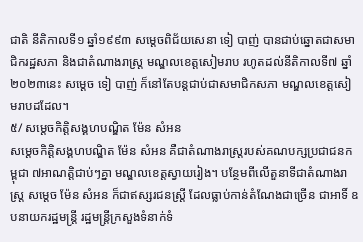ជាតិ នីតិកាលទី១ ឆ្នាំ១៩៩៣ សម្ដេចពិជ័យសេនា ទៀ បាញ់ បានជាប់ឆ្នោតជាសមាជិករដ្ឋសភា និងជាតំណាងរាស្ត្រ មណ្ឌលខេត្តសៀមរាប រហូតដល់នីតិកាលទី៧ ឆ្នាំ២០២៣នេះ សម្ដេច ទៀ បាញ់ ក៏នៅតែបន្តជាប់ជាសមាជិកសភា មណ្ឌលខេត្តសៀមរាបដដែល។
៥/ សម្ដេចកិត្តិសង្គហបណ្ឌិត ម៉ែន សំអន
សម្ដេចកិត្តិសង្គហបណ្ឌិត ម៉ែន សំអន គឺជាតំណាងរាស្ត្ររបស់គណបក្សប្រជាជនកម្ពុជា ៧អាណត្តិជាប់ៗគ្នា មណ្ឌលខេត្តស្វាយរៀង។ បន្ថែមពីលើតួនាទីជាតំណាងរាស្ត្រ សម្ដេច ម៉ែន សំអន ក៏ជាឥស្សរជនស្ត្រី ដែលធ្លាប់កាន់តំណែងជាច្រើន ជាអាទិ៍ ឧបនាយករដ្ឋមន្ត្រី រដ្ឋមន្ត្រីក្រសួងទំនាក់ទំ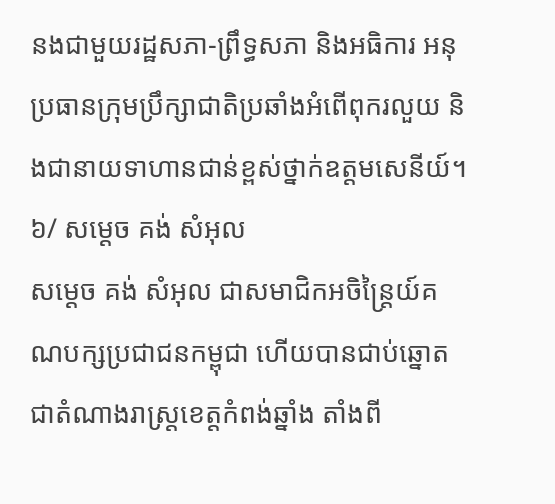នងជាមួយរដ្ឋសភា-ព្រឹទ្ធសភា និងអធិការ អនុប្រធានក្រុមប្រឹក្សាជាតិប្រឆាំងអំពើពុករលួយ និងជានាយទាហានជាន់ខ្ពស់ថ្នាក់ឧត្តមសេនីយ៍។
៦/ សម្ដេច គង់ សំអុល
សម្ដេច គង់ សំអុល ជាសមាជិកអចិន្ត្រៃយ៍គណបក្សប្រជាជនកម្ពុជា ហើយបានជាប់ឆ្នោតជាតំណាងរាស្ត្រខេត្តកំពង់ឆ្នាំង តាំងពី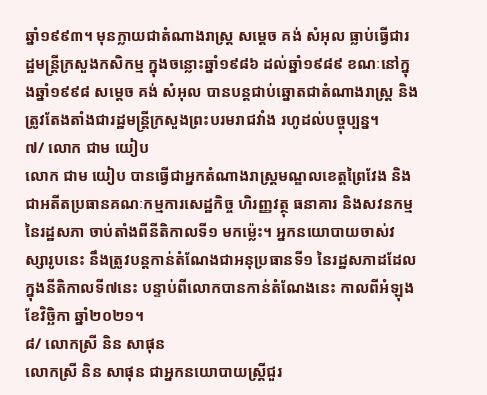ឆ្នាំ១៩៩៣។ មុនក្លាយជាតំណាងរាស្រ្ត សម្ដេច គង់ សំអុល ធ្លាប់ធ្វើជារដ្ឋមន្ត្រីក្រសួងកសិកម្ម ក្នុងចន្លោះឆ្នាំ១៩៨៦ ដល់ឆ្នាំ១៩៨៩ ខណៈនៅក្នុងឆ្នាំ១៩៩៨ សម្ដេច គង់ សំអុល បានបន្តជាប់ឆ្នោតជាតំណាងរាស្រ្ត និងត្រូវតែងតាំងជារដ្ឋមន្ត្រីក្រសួងព្រះបរមរាជវាំង រហូដល់បច្ចុប្បន្ន។
៧/ លោក ជាម យៀប
លោក ជាម យៀប បានធ្វើជាអ្នកតំណាងរាស្ត្រមណ្ឌលខេត្តព្រៃវែង និងជាអតីតប្រធានគណៈកម្មការសេដ្ឋកិច្ច ហិរញ្ញវត្ថុ ធនាគារ និងសវនកម្ម នៃរដ្ឋសភា ចាប់តាំងពីនីតិកាលទី១ មកម្ល៉េះ។ អ្នកនយោបាយចាស់វស្សារូបនេះ នឹងត្រូវបន្តកាន់តំណែងជាអនុប្រធានទី១ នៃរដ្ឋសភាដដែល ក្នុងនីតិកាលទី៧នេះ បន្ទាប់ពីលោកបានកាន់តំណែងនេះ កាលពីអំឡុង ខែវិច្ឆិកា ឆ្នាំ២០២១។
៨/ លោកស្រី និន សាផុន
លោកស្រី និន សាផុន ជាអ្នកនយោបាយស្រ្តីជួរ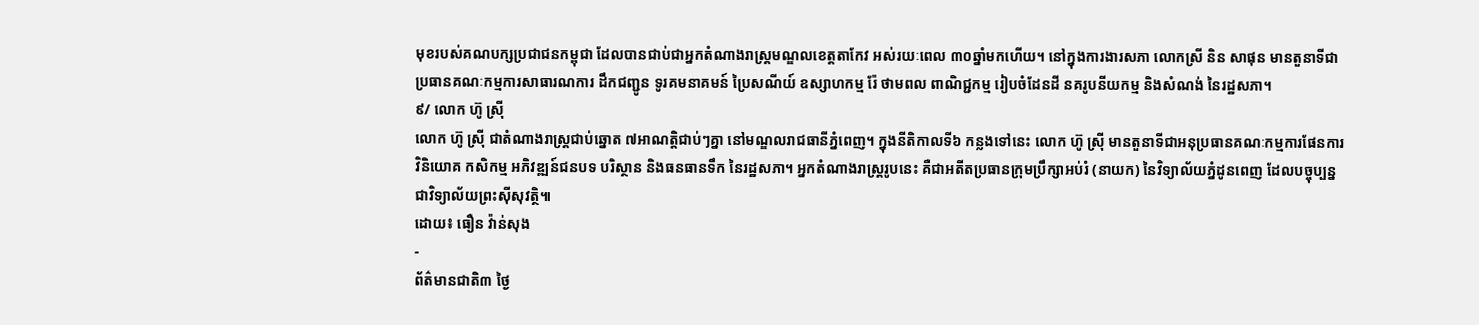មុខរបស់គណបក្សប្រជាជនកម្ពុជា ដែលបានជាប់ជាអ្នកតំណាងរាស្ត្រមណ្ឌលខេត្តតាកែវ អស់រយៈពេល ៣០ឆ្នាំមកហើយ។ នៅក្នុងការងារសភា លោកស្រី និន សាផុន មានតួនាទីជាប្រធានគណៈកម្មការសាធារណការ ដឹកជញ្ជូន ទូរគមនាគមន៍ ប្រៃសណីយ៍ ឧស្សាហកម្ម រ៉ែ ថាមពល ពាណិជ្ជកម្ម រៀបចំដែនដី នគរូបនីយកម្ម និងសំណង់ នៃរដ្ឋសភា។
៩/ លោក ហ៊ូ ស្រ៊ី
លោក ហ៊ូ ស៊្រី ជាតំណាងរាស្ត្រជាប់ឆ្នោត ៧អាណត្តិជាប់ៗគ្នា នៅមណ្ឌលរាជធានីភ្នំពេញ។ ក្នុងនីតិកាលទី៦ កន្លងទៅនេះ លោក ហ៊ូ ស្រ៊ី មានតួនាទីជាអនុប្រធានគណៈកម្មការផែនការ វិនិយោគ កសិកម្ម អភិវឌ្ឍន៍ជនបទ បរិស្ថាន និងធនធានទឹក នៃរដ្ឋសភា។ អ្នកតំណាងរាស្ត្ររូបនេះ គឺជាអតីតប្រធានក្រុមប្រឹក្សាអប់រំ (នាយក) នៃវិទ្យាល័យភ្នំដូនពេញ ដែលបច្ចុប្បន្នជាវិទ្យាល័យព្រះស៊ីសុវត្ថិ៕
ដោយ៖ ធឿន វ៉ាន់សុង
-
ព័ត៌មានជាតិ៣ ថ្ងៃ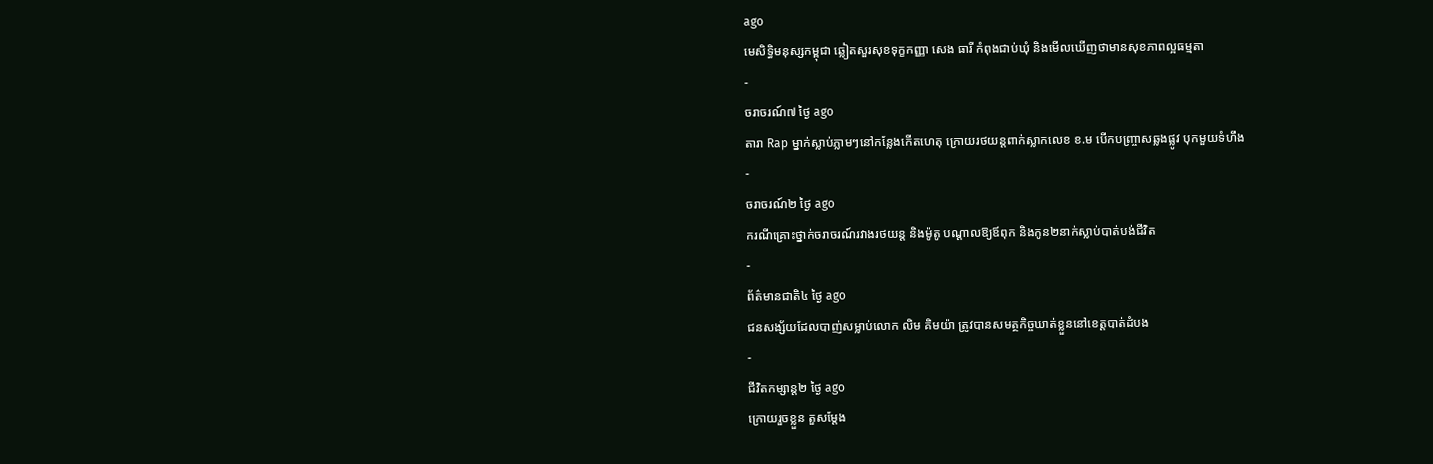ago
មេសិទ្ធិមនុស្សកម្ពុជា ឆ្លៀតសួរសុខទុក្ខកញ្ញា សេង ធារី កំពុងជាប់ឃុំ និងមើលឃើញថាមានសុខភាពល្អធម្មតា
-
ចរាចរណ៍៧ ថ្ងៃ ago
តារា Rap ម្នាក់ស្លាប់ភ្លាមៗនៅកន្លែងកើតហេតុ ក្រោយរថយន្ដពាក់ស្លាកលេខ ខ.ម បើកបញ្ច្រាសឆ្លងផ្លូវ បុកមួយទំហឹង
-
ចរាចរណ៍២ ថ្ងៃ ago
ករណីគ្រោះថ្នាក់ចរាចរណ៍រវាងរថយន្ត និងម៉ូតូ បណ្ដាលឱ្យឪពុក និងកូន២នាក់ស្លាប់បាត់បង់ជីវិត
-
ព័ត៌មានជាតិ៤ ថ្ងៃ ago
ជនសង្ស័យដែលបាញ់សម្លាប់លោក លិម គិមយ៉ា ត្រូវបានសមត្ថកិច្ចឃាត់ខ្លួននៅខេត្តបាត់ដំបង
-
ជីវិតកម្សាន្ដ២ ថ្ងៃ ago
ក្រោយរួចខ្លួន តួសម្ដែង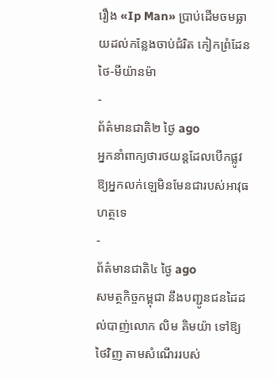រឿង «Ip Man» ប្រាប់ដើមចមធ្លាយដល់កន្លែងចាប់ជំរិត កៀកព្រំដែនថៃ-មីយ៉ានម៉ា
-
ព័ត៌មានជាតិ២ ថ្ងៃ ago
អ្នកនាំពាក្យថារថយន្តដែលបើកផ្លូវឱ្យអ្នកលក់ឡេមិនមែនជារបស់អាវុធហត្ថទេ
-
ព័ត៌មានជាតិ៤ ថ្ងៃ ago
សមត្ថកិច្ចកម្ពុជា នឹងបញ្ជូនជនដៃដល់បាញ់លោក លិម គិមយ៉ា ទៅឱ្យថៃវិញ តាមសំណើររបស់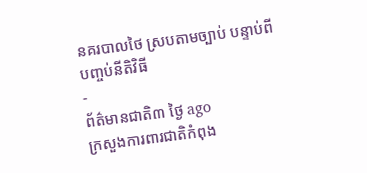នគរបាលថៃ ស្របតាមច្បាប់ បន្ទាប់ពីបញ្ចប់នីតិវិធី
-
ព័ត៌មានជាតិ៣ ថ្ងៃ ago
ក្រសួងការពារជាតិកំពុង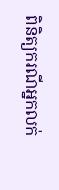ពិនិត្យករណីអ្នកលក់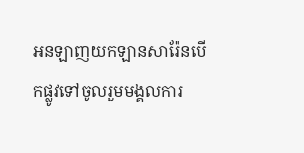អនឡាញយកឡានសារ៉ែនបើកផ្លូវទៅចូលរួមមង្គលការ